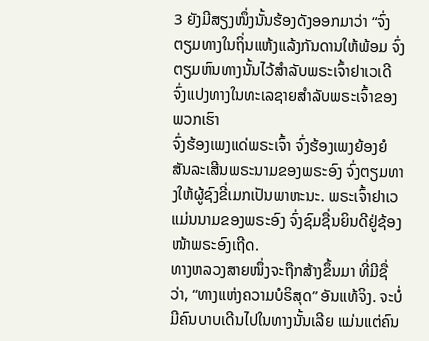3 ຍັງມີສຽງໜຶ່ງນັ້ນຮ້ອງດັງອອກມາວ່າ “ຈົ່ງຕຽມທາງໃນຖິ່ນແຫ້ງແລ້ງກັນດານໃຫ້ພ້ອມ ຈົ່ງຕຽມຫົນທາງນັ້ນໄວ້ສຳລັບພຣະເຈົ້າຢາເວເດີ ຈົ່ງແປງທາງໃນທະເລຊາຍສຳລັບພຣະເຈົ້າຂອງພວກເຮົາ
ຈົ່ງຮ້ອງເພງແດ່ພຣະເຈົ້າ ຈົ່ງຮ້ອງເພງຍ້ອງຍໍສັນລະເສີນພຣະນາມຂອງພຣະອົງ ຈົ່ງຕຽມທາງໃຫ້ຜູ້ຊົງຂີ່ເມກເປັນພາຫະນະ. ພຣະເຈົ້າຢາເວແມ່ນນາມຂອງພຣະອົງ ຈົ່ງຊົມຊື່ນຍິນດີຢູ່ຊ້ອງໜ້າພຣະອົງເຖີດ.
ທາງຫລວງສາຍໜຶ່ງຈະຖືກສ້າງຂຶ້ນມາ ທີ່ມີຊື່ວ່າ, “ທາງແຫ່ງຄວາມບໍຣິສຸດ” ອັນແທ້ຈິງ. ຈະບໍ່ມີຄົນບາບເດີນໄປໃນທາງນັ້ນເລີຍ ແມ່ນແຕ່ຄົນ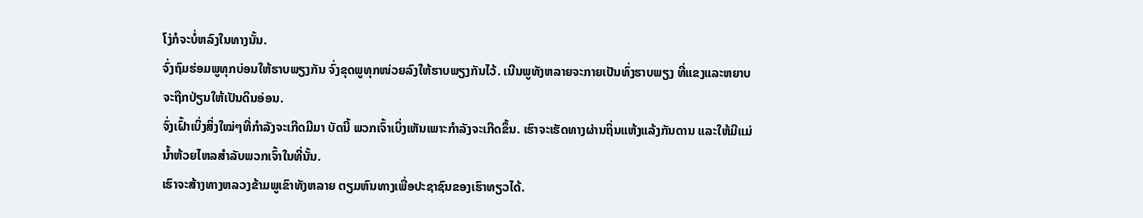ໂງ່ກໍຈະບໍ່ຫລົງໃນທາງນັ້ນ.
ຈົ່ງຖົມຮ່ອມພູທຸກບ່ອນໃຫ້ຮາບພຽງກັນ ຈົ່ງຂຸດພູທຸກໜ່ວຍລົງໃຫ້ຮາບພຽງກັນໄວ້. ເນີນພູທັງຫລາຍຈະກາຍເປັນທົ່ງຮາບພຽງ ທີ່ແຂງແລະຫຍາບຈະຖືກປ່ຽນໃຫ້ເປັນດິນອ່ອນ.
ຈົ່ງເຝົ້າເບິ່ງສິ່ງໃໝ່ໆທີ່ກຳລັງຈະເກີດມີມາ ບັດນີ້ ພວກເຈົ້າເບິ່ງເຫັນເພາະກຳລັງຈະເກີດຂຶ້ນ. ເຮົາຈະເຮັດທາງຜ່ານຖິ່ນແຫ້ງແລ້ງກັນດານ ແລະໃຫ້ມີແມ່ນໍ້າຫ້ວຍໄຫລສຳລັບພວກເຈົ້າໃນທີ່ນັ້ນ.
ເຮົາຈະສ້າງທາງຫລວງຂ້າມພູເຂົາທັງຫລາຍ ຕຽມຫົນທາງເພື່ອປະຊາຊົນຂອງເຮົາທຽວໄດ້.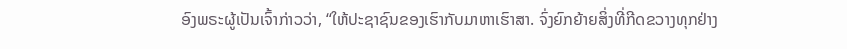ອົງພຣະຜູ້ເປັນເຈົ້າກ່າວວ່າ, “ໃຫ້ປະຊາຊົນຂອງເຮົາກັບມາຫາເຮົາສາ. ຈົ່ງຍົກຍ້າຍສິ່ງທີ່ກີດຂວາງທຸກຢ່າງ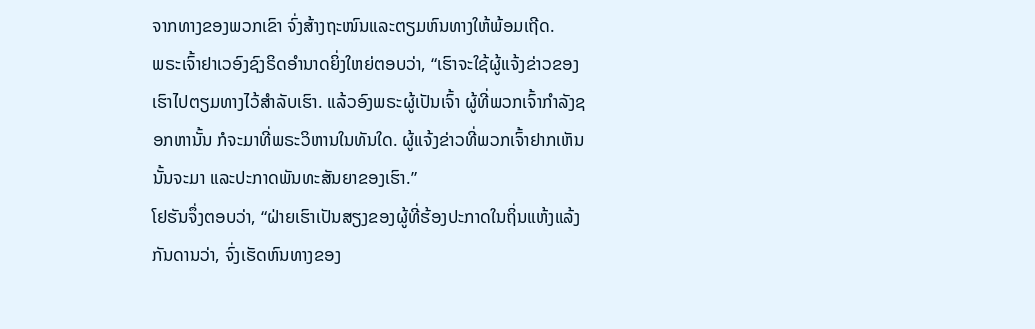ຈາກທາງຂອງພວກເຂົາ ຈົ່ງສ້າງຖະໜົນແລະຕຽມຫົນທາງໃຫ້ພ້ອມເຖີດ.
ພຣະເຈົ້າຢາເວອົງຊົງຣິດອຳນາດຍິ່ງໃຫຍ່ຕອບວ່າ, “ເຮົາຈະໃຊ້ຜູ້ແຈ້ງຂ່າວຂອງເຮົາໄປຕຽມທາງໄວ້ສຳລັບເຮົາ. ແລ້ວອົງພຣະຜູ້ເປັນເຈົ້າ ຜູ້ທີ່ພວກເຈົ້າກຳລັງຊອກຫານັ້ນ ກໍຈະມາທີ່ພຣະວິຫານໃນທັນໃດ. ຜູ້ແຈ້ງຂ່າວທີ່ພວກເຈົ້າຢາກເຫັນນັ້ນຈະມາ ແລະປະກາດພັນທະສັນຍາຂອງເຮົາ.”
ໂຢຮັນຈຶ່ງຕອບວ່າ, “ຝ່າຍເຮົາເປັນສຽງຂອງຜູ້ທີ່ຮ້ອງປະກາດໃນຖິ່ນແຫ້ງແລ້ງກັນດານວ່າ, ຈົ່ງເຮັດຫົນທາງຂອງ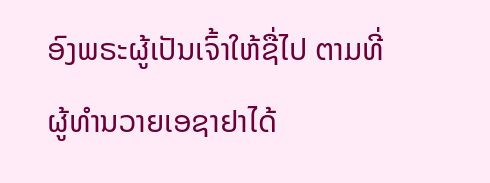ອົງພຣະຜູ້ເປັນເຈົ້າໃຫ້ຊື່ໄປ ຕາມທີ່ຜູ້ທຳນວາຍເອຊາຢາໄດ້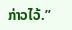ກ່າວໄວ້.”